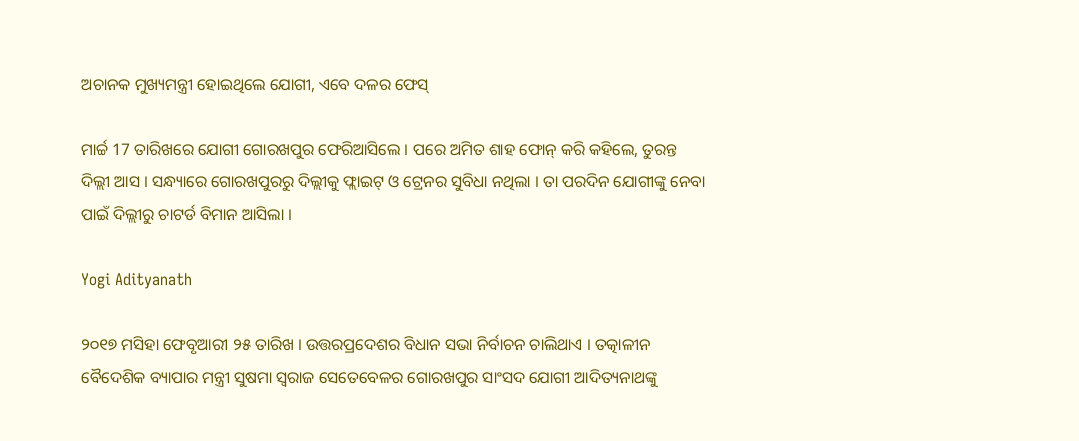ଅଚାନକ ମୁଖ୍ୟମନ୍ତ୍ରୀ ହୋଇଥିଲେ ଯୋଗୀ, ଏବେ ଦଳର ଫେସ୍

ମାର୍ଚ୍ଚ 17 ତାରିଖରେ ଯୋଗୀ ଗୋରଖପୁର ଫେରିଆସିଲେ । ପରେ ଅମିତ ଶାହ ଫୋନ୍ କରି କହିଲେ, ତୁରନ୍ତ ଦିଲ୍ଲୀ ଆସ । ସନ୍ଧ୍ୟାରେ ଗୋରଖପୁରରୁ ଦିଲ୍ଲୀକୁ ଫ୍ଲାଇଟ୍ ଓ ଟ୍ରେନର ସୁବିଧା ନଥିଲା । ତା ପରଦିନ ଯୋଗୀଙ୍କୁ ନେବା ପାଇଁ ଦିଲ୍ଲୀରୁ ଚାଟର୍ଡ ବିମାନ ଆସିଲା ।

Yogi Adityanath

୨୦୧୭ ମସିହା ଫେବୃଆରୀ ୨୫ ତାରିଖ । ଉତ୍ତରପ୍ରଦେଶର ବିଧାନ ସଭା ନିର୍ବାଚନ ଚାଲିଥାଏ । ତତ୍କାଳୀନ ବୈଦେଶିକ ବ୍ୟାପାର ମନ୍ତ୍ରୀ ସୁଷମା ସ୍ୱରାଜ ସେତେବେଳର ଗୋରଖପୁର ସାଂସଦ ଯୋଗୀ ଆଦିତ୍ୟନାଥଙ୍କୁ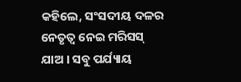କହିଲେ, ସଂସଦୀୟ ଦଳର ନେତୃତ୍ୱ ନେଇ ମରିସସ୍ ଯାଅ । ସବୁ ପର୍ଯ୍ୟାୟ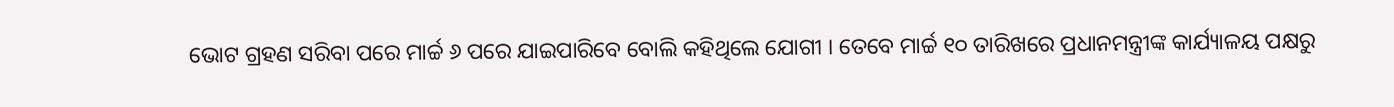ଭୋଟ ଗ୍ରହଣ ସରିବା ପରେ ମାର୍ଚ୍ଚ ୬ ପରେ ଯାଇପାରିବେ ବୋଲି କହିଥିଲେ ଯୋଗୀ । ତେବେ ମାର୍ଚ୍ଚ ୧୦ ତାରିଖରେ ପ୍ରଧାନମନ୍ତ୍ରୀଙ୍କ କାର୍ଯ୍ୟାଳୟ ପକ୍ଷରୁ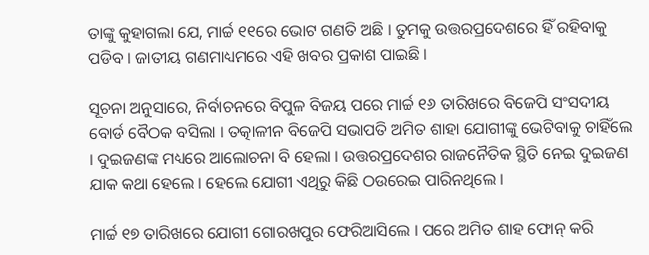ତାଙ୍କୁ କୁହାଗଲା ଯେ, ମାର୍ଚ୍ଚ ୧୧ରେ ଭୋଟ ଗଣତି ଅଛି । ତୁମକୁ ଉତ୍ତରପ୍ରଦେଶରେ ହିଁ ରହିବାକୁ ପଡିବ । ଜାତୀୟ ଗଣମାଧ୍ୟମରେ ଏହି ଖବର ପ୍ରକାଶ ପାଇଛି ।

ସୂଚନା ଅନୁସାରେ, ନିର୍ବାଚନରେ ବିପୁଳ ବିଜୟ ପରେ ମାର୍ଚ୍ଚ ୧୬ ତାରିଖରେ ବିଜେପି ସଂସଦୀୟ ବୋର୍ଡ ବୈଠକ ବସିଲା । ତତ୍କାଳୀନ ବିଜେପି ସଭାପତି ଅମିତ ଶାହା ଯୋଗୀଙ୍କୁ ଭେଟିବାକୁ ଚାହିଁଲେ । ଦୁଇଜଣଙ୍କ ମଧ୍ୟରେ ଆଲୋଚନା ବି ହେଲା । ଉତ୍ତରପ୍ରଦେଶର ରାଜନୈତିକ ସ୍ଥିତି ନେଇ ଦୁଇଜଣ ଯାକ କଥା ହେଲେ । ହେଲେ ଯୋଗୀ ଏଥିରୁ କିଛି ଠଉରେଇ ପାରିନଥିଲେ ।

ମାର୍ଚ୍ଚ ୧୭ ତାରିଖରେ ଯୋଗୀ ଗୋରଖପୁର ଫେରିଆସିଲେ । ପରେ ଅମିତ ଶାହ ଫୋନ୍ କରି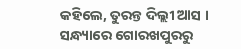କହିଲେ, ତୁରନ୍ତ ଦିଲ୍ଲୀ ଆସ । ସନ୍ଧ୍ୟାରେ ଗୋରଖପୁରରୁ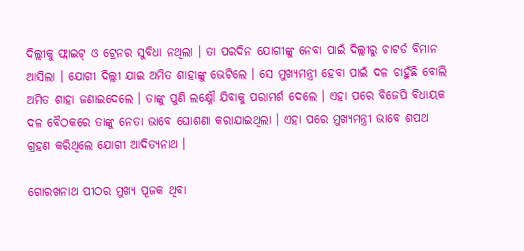ଦିଲ୍ଲୀକୁ ଫ୍ଲାଇଟ୍ ଓ ଟ୍ରେନର ସୁବିଧା ନଥିଲା । ତା ପରଦିନ ଯୋଗୀଙ୍କୁ ନେବା ପାଇଁ ଦିଲ୍ଲୀରୁ ଚାଟର୍ଡ ବିମାନ ଆସିଲା । ଯୋଗୀ ଦିଲ୍ଲୀ ଯାଇ ଅମିତ ଶାହାଙ୍କୁ ଭେଟିଲେ । ସେ ମୁଖ୍ୟମନ୍ତ୍ରୀ ହେବା ପାଇଁ ଦଳ ଚାହୁଁଛି ବୋଲି ଅମିତ ଶାହା ଜଣାଇଦେଲେ । ତାଙ୍କୁ ପୁଣି ଲକ୍ଷ୍ନୌ ଯିବାକୁ ପରାମର୍ଶ ଦେଲେ । ଏହା ପରେ ବିଜେପି ବିଧାୟକ ଦଳ ବୈଠକରେ ତାଙ୍କୁ ନେତା ଭାବେ ଘୋଶଣା କରାଯାଇଥିଲା । ଏହା ପରେ ମୁଖ୍ୟମନ୍ତ୍ରୀ ଭାବେ ଶପଥ ଗ୍ରହଣ କରିଥିଲେ ଯୋଗୀ ଆଦିତ୍ୟନାଥ ।

ଗୋରଖନାଥ ପୀଠର ମୁଖ୍ୟ ପୂଜକ ଥିବା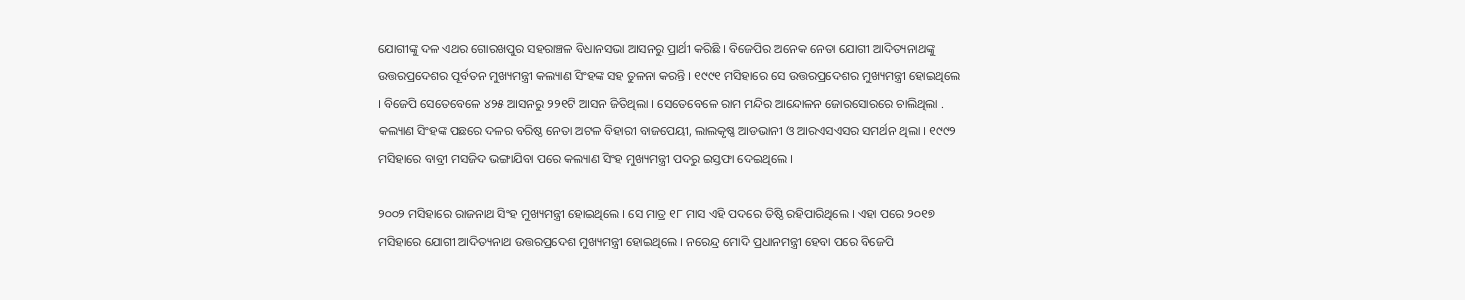ଯୋଗୀଙ୍କୁ ଦଳ ଏଥର ଗୋରଖପୁର ସହରାଞ୍ଚଳ ବିଧାନସଭା ଆସନରୁ ପ୍ରାର୍ଥୀ କରିଛି । ବିଜେପିର ଅନେକ ନେତା ଯୋଗୀ ଆଦିତ୍ୟନାଥଙ୍କୁ ଉତ୍ତରପ୍ରଦେଶର ପୂର୍ବତନ ମୁଖ୍ୟମନ୍ତ୍ରୀ କଲ୍ୟାଣ ସିଂହଙ୍କ ସହ ତୁଳନା କରନ୍ତି । ୧୯୯୧ ମସିହାରେ ସେ ଉତ୍ତରପ୍ରଦେଶର ମୁଖ୍ୟମନ୍ତ୍ରୀ ହୋଇଥିଲେ । ବିଜେପି ସେତେବେଳେ ୪୨୫ ଆସନରୁ ୨୨୧ଟି ଆସନ ଜିତିଥିଲା । ସେତେବେଳେ ରାମ ମନ୍ଦିର ଆନ୍ଦୋଳନ ଜୋରସୋରରେ ଚାଲିଥିଲା . କଲ୍ୟାଣ ସିଂହଙ୍କ ପଛରେ ଦଳର ବରିଷ୍ଠ ନେତା ଅଟଳ ବିହାରୀ ବାଜପେୟୀ, ଲାଲକୃଷ୍ଣ ଆଡଭାନୀ ଓ ଆରଏସଏସର ସମର୍ଥନ ଥିଲା । ୧୯୯୨ ମସିହାରେ ବାବ୍ରୀ ମସଜିଦ ଭଙ୍ଗାଯିବା ପରେ କଲ୍ୟାଣ ସିଂହ ମୁଖ୍ୟମନ୍ତ୍ରୀ ପଦରୁ ଇସ୍ତଫା ଦେଇଥିଲେ ।

୨୦୦୨ ମସିହାରେ ରାଜନାଥ ସିଂହ ମୁଖ୍ୟମନ୍ତ୍ରୀ ହୋଇଥିଲେ । ସେ ମାତ୍ର ୧୮ ମାସ ଏହି ପଦରେ ତିଷ୍ଠି ରହିପାରିଥିଲେ । ଏହା ପରେ ୨୦୧୭ ମସିହାରେ ଯୋଗୀ ଆଦିତ୍ୟନାଥ ଉତ୍ତରପ୍ରଦେଶ ମୁଖ୍ୟମନ୍ତ୍ରୀ ହୋଇଥିଲେ । ନରେନ୍ଦ୍ର ମୋଦି ପ୍ରଧାନମନ୍ତ୍ରୀ ହେବା ପରେ ବିଜେପି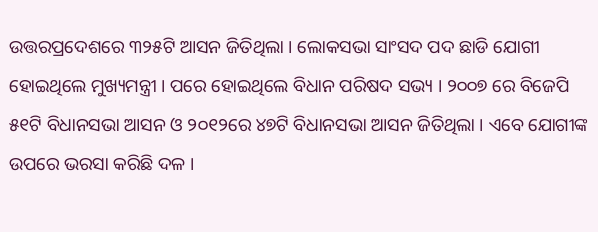ଉତ୍ତରପ୍ରଦେଶରେ ୩୨୫ଟି ଆସନ ଜିତିଥିଲା । ଲୋକସଭା ସାଂସଦ ପଦ ଛାଡି ଯୋଗୀ ହୋଇଥିଲେ ମୁଖ୍ୟମନ୍ତ୍ରୀ । ପରେ ହୋଇଥିଲେ ବିଧାନ ପରିଷଦ ସଭ୍ୟ । ୨୦୦୭ ରେ ବିଜେପି ୫୧ଟି ବିଧାନସଭା ଆସନ ଓ ୨୦୧୨ରେ ୪୭ଟି ବିଧାନସଭା ଆସନ ଜିତିଥିଲା । ଏବେ ଯୋଗୀଙ୍କ ଉପରେ ଭରସା କରିଛି ଦଳ ।